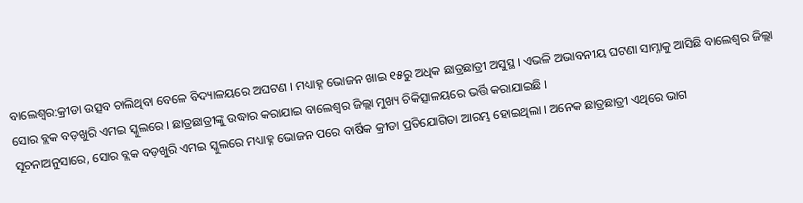ବାଲେଶ୍ବର:କ୍ରୀଡା ଉତ୍ସବ ଚାଲିଥିବା ବେଳେ ବିଦ୍ୟାଳୟରେ ଅଘଟଣ । ମଧ୍ୟାହ୍ନ ଭୋଜନ ଖାଇ ୧୫ରୁ ଅଧିକ ଛାତ୍ରଛାତ୍ରୀ ଅସୁସ୍ଥ । ଏଭଳି ଅଭାବନୀୟ ଘଟଣା ସାମ୍ନାକୁ ଆସିଛି ବାଲେଶ୍ଵର ଜିଲ୍ଲା ସୋର ବ୍ଲକ ବଡ଼ଖୁରି ଏମଇ ସ୍କୁଲରେ । ଛାତ୍ରଛାତ୍ରୀଙ୍କୁ ଉଦ୍ଧାର କରାଯାଇ ବାଲେଶ୍ଵର ଜିଲ୍ଲା ମୁଖ୍ୟ ଚିକିତ୍ସାଳୟରେ ଭର୍ତ୍ତି କରାଯାଇଛି ।
ସୂଚନାଅନୁସାରେ, ସୋର ବ୍ଲକ ବଡ଼ଖୁରି ଏମଇ ସ୍କୁଲରେ ମଧ୍ୟାହ୍ନ ଭୋଜନ ପରେ ବାର୍ଷିକ କ୍ରୀଡା ପ୍ରତିଯୋଗିତା ଆରମ୍ଭ ହୋଇଥିଲା । ଅନେକ ଛାତ୍ରଛାତ୍ରୀ ଏଥିରେ ଭାଗ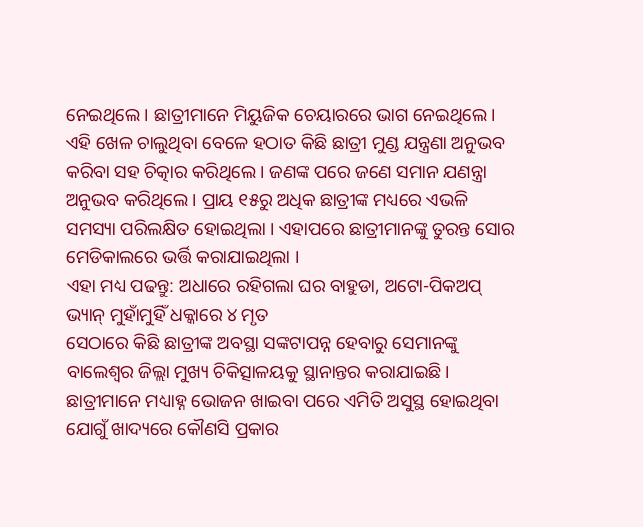ନେଇଥିଲେ । ଛାତ୍ରୀମାନେ ମିୟୁଜିକ ଚେୟାରରେ ଭାଗ ନେଇଥିଲେ। ଏହି ଖେଳ ଚାଲୁଥିବା ବେଳେ ହଠାତ କିଛି ଛାତ୍ରୀ ମୁଣ୍ଡ ଯନ୍ତ୍ରଣା ଅନୁଭବ କରିବା ସହ ଚିତ୍କାର କରିଥିଲେ । ଜଣଙ୍କ ପରେ ଜଣେ ସମାନ ଯଣନ୍ତ୍ରା ଅନୁଭବ କରିଥିଲେ । ପ୍ରାୟ ୧୫ରୁ ଅଧିକ ଛାତ୍ରୀଙ୍କ ମଧ୍ୟରେ ଏଭଳି ସମସ୍ୟା ପରିଲକ୍ଷିତ ହୋଇଥିଲା । ଏହାପରେ ଛାତ୍ରୀମାନଙ୍କୁ ତୁରନ୍ତ ସୋର ମେଡିକାଲରେ ଭର୍ତ୍ତି କରାଯାଇଥିଲା ।
ଏହା ମଧ୍ୟ ପଢନ୍ତୁ: ଅଧାରେ ରହିଗଲା ଘର ବାହୁଡା, ଅଟୋ-ପିକଅପ୍ ଭ୍ୟାନ୍ ମୁହାଁମୁହିଁ ଧକ୍କାରେ ୪ ମୃତ
ସେଠାରେ କିଛି ଛାତ୍ରୀଙ୍କ ଅବସ୍ଥା ସଙ୍କଟାପନ୍ନ ହେବାରୁ ସେମାନଙ୍କୁ ବାଲେଶ୍ଵର ଜିଲ୍ଲା ମୁଖ୍ୟ ଚିକିତ୍ସାଳୟକୁ ସ୍ଥାନାନ୍ତର କରାଯାଇଛି। ଛାତ୍ରୀମାନେ ମଧ୍ୟାହ୍ନ ଭୋଜନ ଖାଇବା ପରେ ଏମିତି ଅସୁସ୍ଥ ହୋଇଥିବା ଯୋଗୁଁ ଖାଦ୍ୟରେ କୌଣସି ପ୍ରକାର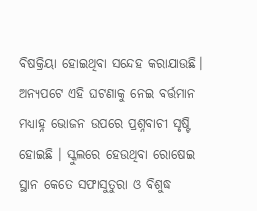ବିଷକ୍ରିୟା ହୋଇଥିବା ସନ୍ଦେହ କରାଯାଉଛି। ଅନ୍ୟପଟେ ଏହି ଘଟଣାକୁ ନେଇ ବର୍ତ୍ତମାନ ମଧ୍ୟାହ୍ନ ଭୋଜନ ଉପରେ ପ୍ରଶ୍ନବାଚୀ ସୃଷ୍ଟି ହୋଇଛି । ସ୍କୁଲରେ ହେଉଥିବା ରୋଷେଇ ସ୍ଥାନ କେତେ ସଫାସୁତୁରା ଓ ବିଶୁଦ୍ଧ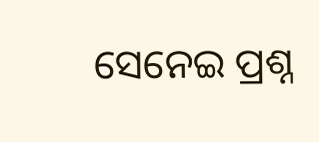ସେନେଇ ପ୍ରଶ୍ନ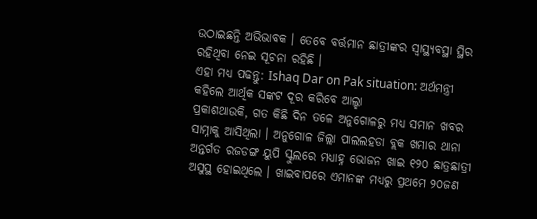ଉଠାଇଛନ୍ତି ଅଭିଭାବକ । ତେବେ ବର୍ତ୍ତମାନ ଛାତ୍ରୀଙ୍କର ସ୍ବାସ୍ଥ୍ୟବସ୍ଥା ସ୍ଥିର ରହିଥିବା ନେଇ ସୂଚନା ରହିଛି ।
ଏହା ମଧ୍ୟ ପଢନ୍ତୁ: Ishaq Dar on Pak situation: ଅର୍ଥମନ୍ତ୍ରୀ କହିଲେ ଆର୍ଥିକ ସଙ୍କଟ ଦୂର କରିବେ ଆଲ୍ହା
ପ୍ରକାଶଥାଉକି, ଗତ କିଛି ଦିନ ତଳେ ଅନୁଗୋଳରୁ ମଧ୍ୟ ସମାନ ଖବର ସାମ୍ନାକୁ ଆସିଥିଲା । ଅନୁଗୋଳ ଜିଲ୍ଲା ପାଲଲହଡା ବ୍ଲକ ଖମାର ଥାନା ଅନ୍ତର୍ଗତ ରଜଡଙ୍ଗ ୟୁପି ସ୍କୁଲରେ ମଧ୍ୟାହ୍ନ ଭୋଜନ ଖାଇ ୧୨୦ ଛାତ୍ରଛାତ୍ରୀ ଅସୁସ୍ଥ ହୋଇଥିଲେ । ଖାଇବାପରେ ଏମାନଙ୍କ ମଧ୍ୟରୁ ପ୍ରଥମେ ୨୦ଜଣ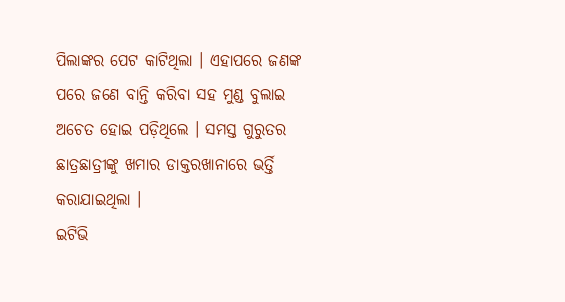ପିଲାଙ୍କର ପେଟ କାଟିଥିଲା । ଏହାପରେ ଜଣଙ୍କ ପରେ ଜଣେ ବାନ୍ତି କରିବା ସହ ମୁଣ୍ଡ ବୁଲାଇ ଅଚେତ ହୋଇ ପଡ଼ିଥିଲେ । ସମସ୍ତ ଗୁରୁତର ଛାତ୍ରଛାତ୍ରୀଙ୍କୁ ଖମାର ଡାକ୍ତରଖାନାରେ ଭର୍ତ୍ତି କରାଯାଇଥିଲା ।
ଇଟିଭି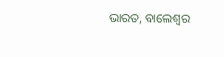ଭାରତ, ବାଲେଶ୍ୱର